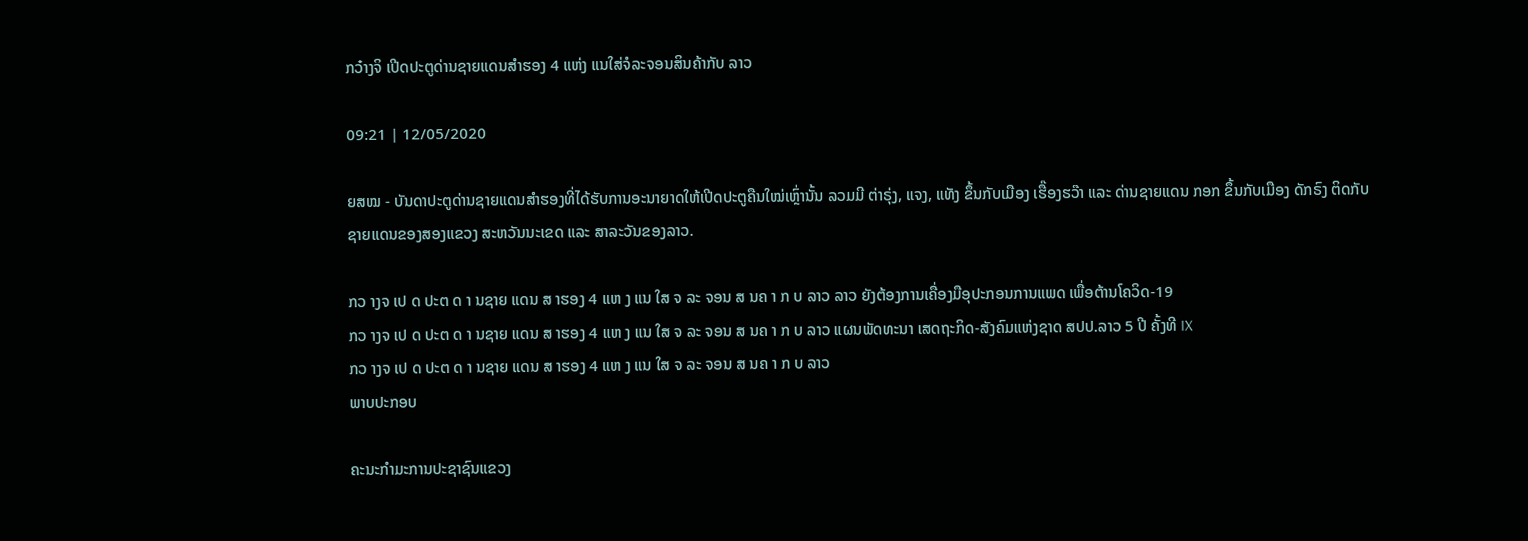ກວ໋າງຈິ ເປີດປະຕູດ່ານຊາຍແດນສໍາຮອງ 4 ແຫ່ງ ແນໃສ່ຈໍລະຈອນສິນຄ້າກັບ ລາວ

09:21 | 12/05/2020

ຍສໝ - ບັນດາປະຕູດ່ານຊາຍແດນສໍາຮອງທີ່ໄດ້ຮັບການອະນາຍາດໃຫ້ເປີດປະຕູຄືນໃໝ່ເຫຼົ່ານັ້ນ ລວມມີ ຕ່າຣຸ່ງ, ແຈງ, ແທັງ ຂຶ້ນກັບເມືອງ ເຮື໊ອງຮວ໊າ ແລະ ດ່ານຊາຍແດນ ກອກ ຂຶ້ນກັບເມືອງ ດັກຣົງ ຕິດກັບຊາຍແດນຂອງສອງແຂວງ ສະຫວັນນະເຂດ ແລະ ສາລະວັນຂອງລາວ.

ກວ າງຈ ເປ ດ ປະຕ ດ າ ນຊາຍ ແດນ ສ າຮອງ 4 ແຫ ງ ແນ ໃສ ຈ ລະ ຈອນ ສ ນຄ າ ກ ບ ລາວ ລາວ ຍັງຕ້ອງການເຄື່ອງມືອຸປະກອນການແພດ ເພື່ອຕ້ານໂຄວິດ-19
ກວ າງຈ ເປ ດ ປະຕ ດ າ ນຊາຍ ແດນ ສ າຮອງ 4 ແຫ ງ ແນ ໃສ ຈ ລະ ຈອນ ສ ນຄ າ ກ ບ ລາວ ແຜນພັດທະນາ ເສດຖະກິດ-ສັງຄົມແຫ່ງຊາດ ສປປ.ລາວ 5 ປີ ຄັ້ງທີ IX
ກວ າງຈ ເປ ດ ປະຕ ດ າ ນຊາຍ ແດນ ສ າຮອງ 4 ແຫ ງ ແນ ໃສ ຈ ລະ ຈອນ ສ ນຄ າ ກ ບ ລາວ
ພາບປະກອບ

ຄະນະກໍາມະການປະຊາຊົນແຂວງ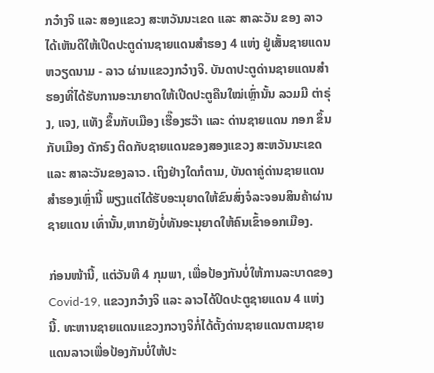ກວ໋າງຈິ ແລະ ສອງແຂວງ ສະຫວັນນະເຂດ ແລະ ສາລະວັນ ຂອງ ລາວ ໄດ້ເຫັນດີໃຫ້ເປີດປະຕູດ່ານຊາຍແດນສໍາຮອງ 4 ແຫ່ງ ຢູ່ເສັ້ນຊາຍແດນ ຫວຽດນາມ - ລາວ ຜ່ານແຂວງກວ໋າງຈິ. ບັນດາປະຕູດ່ານຊາຍແດນສໍາຮອງທີ່ໄດ້ຮັບການອະນາຍາດໃຫ້ເປີດປະຕູຄືນໃໝ່ເຫຼົ່ານັ້ນ ລວມມີ ຕ່າຣຸ່ງ, ແຈງ, ແທັງ ຂຶ້ນກັບເມືອງ ເຮື໊ອງຮວ໊າ ແລະ ດ່ານຊາຍແດນ ກອກ ຂຶ້ນກັບເມືອງ ດັກຣົງ ຕິດກັບຊາຍແດນຂອງສອງແຂວງ ສະຫວັນນະເຂດ ແລະ ສາລະວັນຂອງລາວ. ເຖິງຢ່າງໃດກໍຕາມ, ບັນດາຄູ່ດ່ານຊາຍແດນສໍາຮອງເຫຼົ່ານີ້ ພຽງແຕ່ໄດ້ຮັບອະນຸຍາດໃຫ້ຂົນສົ່ງຈໍລະຈອນສິນຄ້າຜ່ານຊາຍແດນ ເທົ່ານັ້ນ,ຫາກຍັງບໍ່ທັນອະນຸຍາດໃຫ້ຄົນເຂົ້າອອກເມືອງ.

ກ່ອນໜ້ານີ້, ແຕ່ວັນທີ 4 ກຸມພາ, ເພື່ອປ້ອງກັນບໍ່ໃຫ້ການລະບາດຂອງ Covid-19, ແຂວງກວ໋າງຈິ ແລະ ລາວໄດ້ປິດປະຕູຊາຍແດນ 4 ແຫ່ງນີ້. ທະຫານຊາຍແດນແຂວງກວາງຈິກໍ່ໄດ້ຕັ້ງດ່ານຊາຍແດນຕາມຊາຍແດນລາວເພື່ອປ້ອງກັນບໍ່ໃຫ້ປະ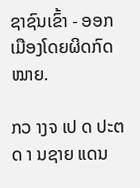ຊາຊົນເຂົ້າ - ອອກເມືອງໂດຍຜິດກົດ ໝາຍ.

ກວ າງຈ ເປ ດ ປະຕ ດ າ ນຊາຍ ແດນ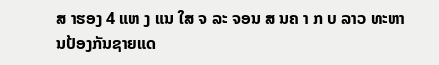ສ າຮອງ 4 ແຫ ງ ແນ ໃສ ຈ ລະ ຈອນ ສ ນຄ າ ກ ບ ລາວ ທະຫານປ້ອງກັນຊາຍແດ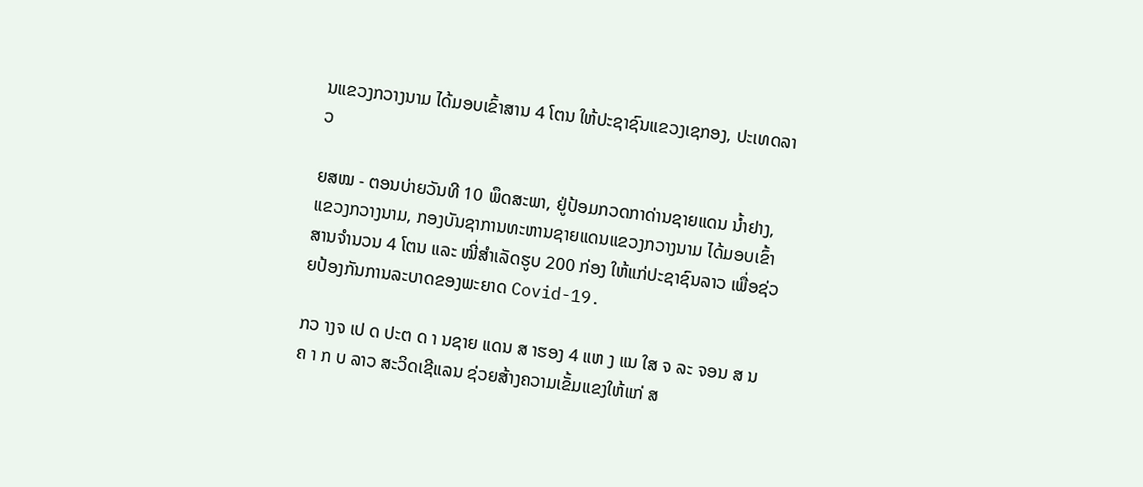ນແຂວງກວາງນາມ ໄດ້ມອບເຂົ້າສານ 4 ໂຕນ ໃຫ້ປະຊາຊົນແຂວງເຊກອງ, ປະເທດລາວ

ຍສໝ - ຕອນບ່າຍວັນທີ 10 ພຶດສະພາ, ຢູ່ປ້ອມກວດກາດ່ານຊາຍແດນ ນ້ຳຢາງ, ແຂວງກວາງນາມ, ກອງບັນຊາການທະຫານຊາຍແດນແຂວງກວາງນາມ ໄດ້ມອບເຂົ້າສານຈຳນວນ 4 ໂຕນ ແລະ ໝີ່ສໍາເລັດຮູບ 200 ກ່ອງ ໃຫ້ແກ່ປະຊາຊົນລາວ ເພື່ອຊ່ວຍປ້ອງກັນການລະບາດຂອງພະຍາດ Covid-19.

ກວ າງຈ ເປ ດ ປະຕ ດ າ ນຊາຍ ແດນ ສ າຮອງ 4 ແຫ ງ ແນ ໃສ ຈ ລະ ຈອນ ສ ນຄ າ ກ ບ ລາວ ສະວິດເຊີແລນ ຊ່ວຍສ້າງຄວາມເຂັ້ມແຂງໃຫ້ແກ່ ສ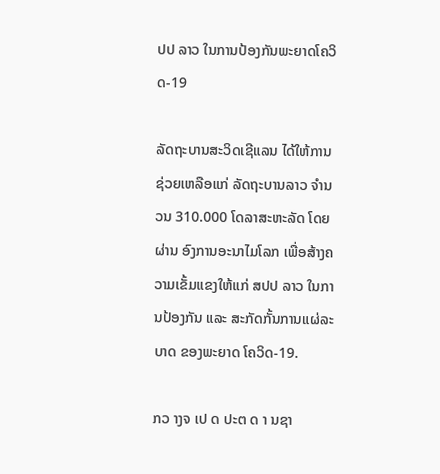ປປ ລາວ ໃນການປ້ອງກັນພະຍາດໂຄວິດ-19

ລັດຖະບານສະວິດເຊີແລນ ໄດ້ໃຫ້ການຊ່ວຍເຫລືອແກ່ ລັດຖະບານລາວ ຈຳນວນ 310.000 ໂດລາສະຫະລັດ ໂດຍຜ່ານ ອົງການອະນາໄມໂລກ ເພື່ອສ້າງຄວາມເຂັ້ມແຂງໃຫ້ແກ່ ສປປ ລາວ ໃນການປ້ອງກັນ ແລະ ສະກັດກັ້ນການແຜ່ລະບາດ ຂອງພະຍາດ ໂຄວິດ-19.

ກວ າງຈ ເປ ດ ປະຕ ດ າ ນຊາ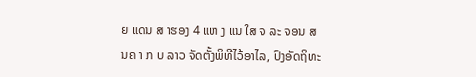ຍ ແດນ ສ າຮອງ 4 ແຫ ງ ແນ ໃສ ຈ ລະ ຈອນ ສ ນຄ າ ກ ບ ລາວ ຈັດຕັ້ງພິທີໄວ້ອາໄລ, ປົງອັດຖິທະ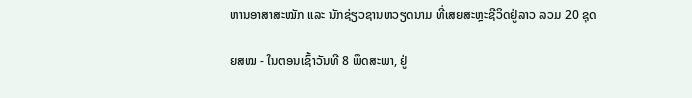ຫານອາສາສະໝັກ ແລະ ນັກຊ່ຽວຊານຫວຽດນາມ ທີ່ເສຍສະຫຼະຊີວິດຢູ່ລາວ ລວມ 20 ຊຸດ

ຍສໝ - ໃນຕອນເຊົ້າວັນທີ 8 ພຶດສະພາ, ຢູ່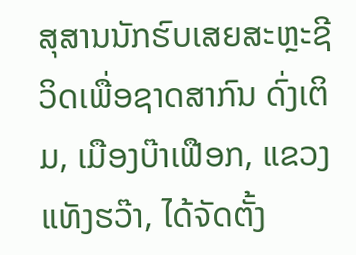ສຸສານນັກຮົບເສຍສະຫຼະຊີວິດເພື່ອຊາດສາກົນ ດົ່ງເຕິມ, ເມືອງບ໊າເຟືອກ, ແຂວງແທັງຮວ໊າ, ໄດ້ຈັດຕັ້ງ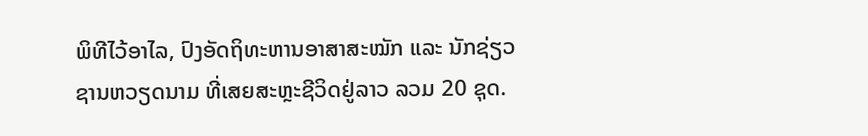ພິທີໄວ້ອາໄລ, ປົງອັດຖິທະຫານອາສາສະໝັກ ແລະ ນັກຊ່ຽວຊານຫວຽດນາມ ທີ່ເສຍສະຫຼະຊີວິດຢູ່ລາວ ລວມ 20 ຊຸດ.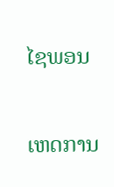ໄຊພອນ

ເຫດການ